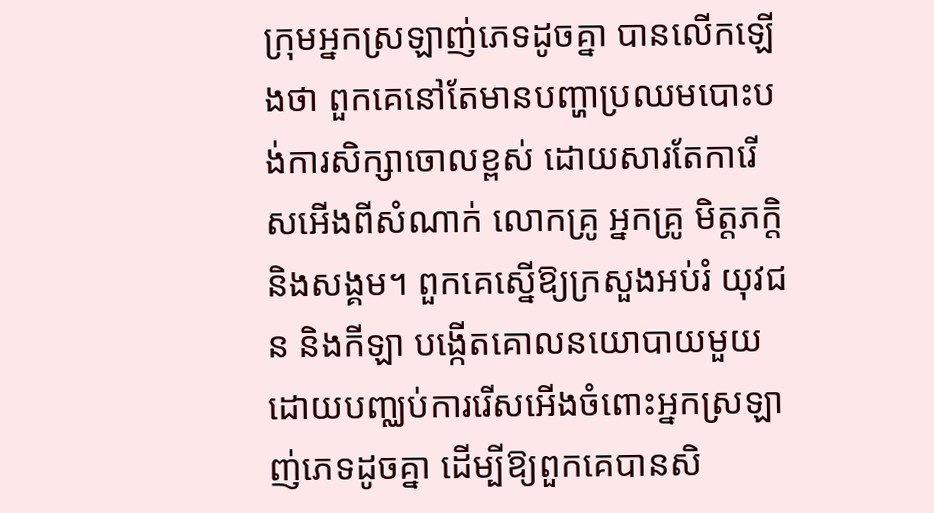ក្រុមអ្នកស្រឡាញ់ភេទដូចគ្នា បានលើកឡើងថា ពួកគេនៅតែមានបញ្ហាប្រឈមបោះបង់ការសិក្សាចោលខ្ពស់ ដោយសារតែការើសអើងពីសំណាក់ លោកគ្រូ អ្នកគ្រូ មិត្តភក្តិ និងសង្គម។ ពួកគេស្នើឱ្យក្រសួងអប់រំ យុវជន និងកីឡា បង្កើតគោលនយោបាយមួយ ដោយបញ្ឈប់ការរើសអើងចំពោះអ្នកស្រឡាញ់ភេទដូចគ្នា ដើម្បីឱ្យពួកគេបានសិ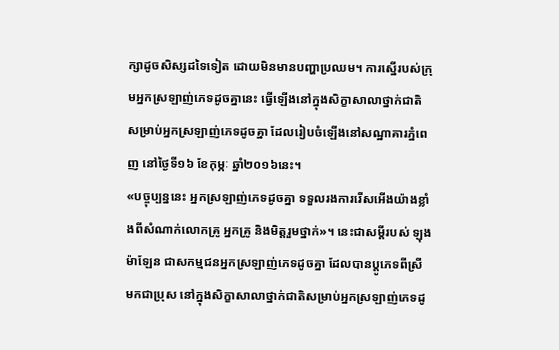ក្សាដូចសិស្សដទៃទៀត ដោយមិនមានបញ្ហាប្រឈម។ ការស្នើរបស់ក្រុមអ្នកស្រឡាញ់ភេទដូចគ្នានេះ ធ្វើឡើងនៅក្នុងសិក្ខាសាលាថ្នាក់ជាតិ សម្រាប់អ្នកស្រឡាញ់ភេទដូចគ្នា ដែលរៀបចំឡើងនៅសណ្ឋាគារភ្នំពេញ នៅថ្ងៃទី១៦ ខែកុម្ភៈ ឆ្នាំ២០១៦នេះ។
«បច្ចុប្បន្ននេះ អ្នកស្រឡាញ់ភេទដូចគ្នា ទទួលរងការរើសអើងយ៉ាងខ្លាំងពីសំណាក់លោកគ្រូ អ្នកគ្រូ និងមិត្តរួមថ្នាក់»។ នេះជាសម្តីរបស់ ឡុង ម៉ាឡែន ជាសកម្មជនអ្នកស្រឡាញ់ភេទដូចគ្នា ដែលបានប្តូភេទពីស្រី មកជាប្រុស នៅក្នុងសិក្ខាសាលាថ្នាក់ជាតិសម្រាប់អ្នកស្រឡាញ់ភេទដូ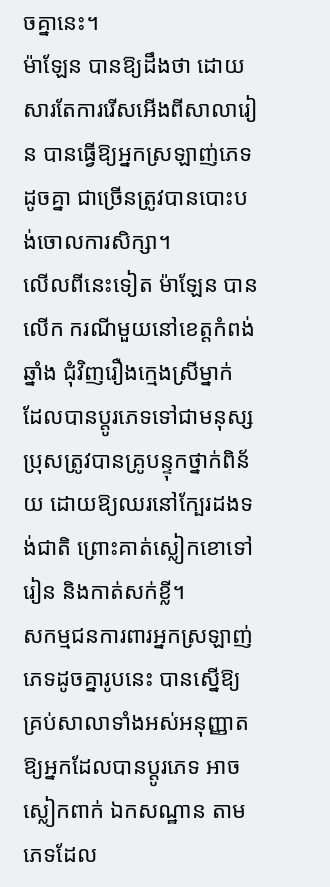ចគ្នានេះ។
ម៉ាឡែន បានឱ្យដឹងថា ដោយសារតែការរើសអើងពីសាលារៀន បានធ្វើឱ្យអ្នកស្រឡាញ់ភេទដូចគ្នា ជាច្រើនត្រូវបានបោះបង់ចោលការសិក្សា។
លើលពីនេះទៀត ម៉ាឡែន បានលើក ករណីមួយនៅខេត្តកំពង់ឆ្នាំង ជុំវិញរឿងក្មេងស្រីម្នាក់ ដែលបានប្តូរភេទទៅជាមនុស្សប្រុសត្រូវបានគ្រូបន្ទុកថ្នាក់ពិន័យ ដោយឱ្យឈរនៅក្បែរដងទង់ជាតិ ព្រោះគាត់ស្លៀកខោទៅរៀន និងកាត់សក់ខ្លី។
សកម្មជនការពារអ្នកស្រឡាញ់ភេទដូចគ្នារូបនេះ បានស្នើឱ្យគ្រប់សាលាទាំងអស់អនុញ្ញាតឱ្យអ្នកដែលបានប្តូរភេទ អាចស្លៀកពាក់ ឯកសណ្ឋាន តាមភេទដែល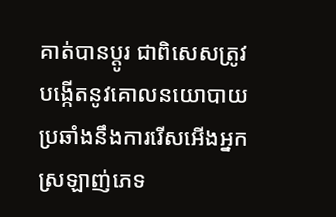គាត់បានប្តូរ ជាពិសេសត្រូវបង្កើតនូវគោលនយោបាយ ប្រឆាំងនឹងការរើសអើងអ្នកស្រឡាញ់ភេទ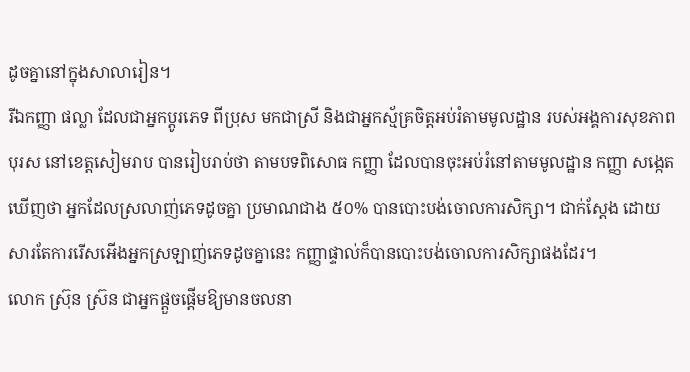ដូចគ្នានៅក្នុងសាលារៀន។
រីឯកញ្ញា ផល្លា ដែលជាអ្នកប្តូរភេទ ពីប្រុស មកជាស្រី និងជាអ្នកស្ម័គ្រចិត្តអប់រំតាមមូលដ្ឋាន របស់អង្គការសុខភាពបុរស នៅខេត្តសៀមរាប បានរៀបរាប់ថា តាមបទពិសោធ កញ្ញា ដែលបានចុះអប់រំនៅតាមមូលដ្ឋាន កញ្ញា សង្កេតឃើញថា អ្នកដែលស្រលាញ់ភេទដូចគ្នា ប្រមាណជាង ៥០% បានបោះបង់ចោលការសិក្សា។ ជាក់ស្តែង ដោយសារតែការរើសអើងអ្នកស្រឡាញ់ភេទដូចគ្នានេះ កញ្ញាផ្ទាល់ក៏បានបោះបង់ចោលការសិក្សាផងដែរ។
លោក ស្រ៊ុន ស្រ៊ន ជាអ្នកផ្តួចផ្តើមឱ្យមានចលនា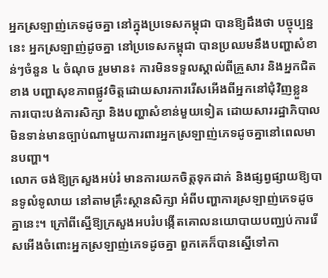អ្នកស្រឡាញ់ភេទដូចគ្នា នៅក្នុងប្រទេសកម្ពុជា បានឱ្យដឹងថា បច្ចុប្បន្ននេះ អ្នកស្រឡាញ់ដូចគ្នា នៅប្រទេសកម្ពុជា បានប្រឈមនឹងបញ្ហាសំខាន់ៗចំនួន ៤ ចំណុច រួមមាន៖ ការមិនទទួលស្គាល់ពីគ្រួសារ និងអ្នកជិតខាង បញ្ហាសុខភាពផ្លូវចិត្តដោយសារការរើសអើងពីអ្នកនៅជុំវិញខ្លួន ការបោះបង់ការសិក្សា និងបញ្ហាសំខាន់មួយទៀត ដោយសាររដ្ឋាភិបាល មិនទាន់មានច្បាប់ណាមួយការពារអ្នកស្រឡាញ់ភេទដូចគ្នានៅពេលមានបញ្ហា។
លោក ចង់ឱ្យក្រសួងអប់រំ មានការយកចិត្តទុកដាក់ និងផ្សព្វផ្សាយឱ្យបានទូលំទូលាយ នៅតាមគ្រឹះស្ថានសិក្សា អំពីបញ្ហាការស្រឡាញ់ភេទដូចគ្នានេះ។ ក្រៅពីស្នើឱ្យក្រសួងអបរំបង្កើតគោលនយោបាយបញ្ឈប់ការរើសអើងចំពោះអ្នកស្រឡាញ់ភេទដូចគ្នា ពួកគេក៏បានស្នើទៅកា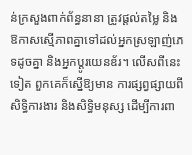ន់ក្រសួងពាក់ព័ន្ធនានា ត្រូវផ្តល់តម្លៃ និងឱកាសស្មើភាពគ្នាទៅដល់អ្នកស្រឡាញ់ភេទដូចគ្នា និងអ្នកប្តូរយេនឌ័រ។ លើសពីនេះទៀត ពួកគេក៏ស្នើឱ្យមាន ការផ្សព្វផ្សាយពីសិទ្ធិការងារ និងសិទ្ធិមនុស្ស ដើម្បីការពា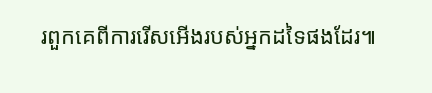រពួកគេពីការរើសអើងរបស់អ្នកដទៃផងដែរ៕